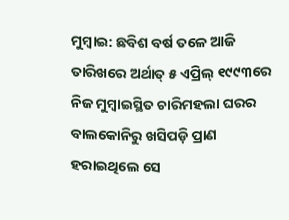ମୁମ୍ବାଇ: ଛବିଶ ବର୍ଷ ତଳେ ଆଜି ତାରିଖରେ ଅର୍ଥାତ୍ ୫ ଏପ୍ରିଲ୍ ୧୯୯୩ରେ ନିଜ ମୁମ୍ବାଇସ୍ଥିତ ଚାରିମହଲା ଘରର ବାଲକୋନିରୁ ଖସିପଡ଼ି ପ୍ରାଣ ହରାଇଥିଲେ ସେ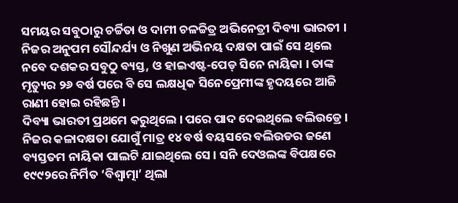ସମୟର ସବୁଠାରୁ ଚର୍ଚ୍ଚିତା ଓ ଦାମୀ ଚଳଚ୍ଚିତ୍ର ଅଭିନେତ୍ରୀ ଦିବ୍ୟା ଭାରତୀ ।
ନିଜର ଅନୁପମ ସୌନ୍ଦର୍ଯ୍ୟ ଓ ନିଖୁଣ ଅଭିନୟ ଦକ୍ଷତା ପାଇଁ ସେ ଥିଲେ ନବେ ଦଶକର ସବୁଠୁ ବ୍ୟସ୍ତ, ଓ ହାଇଏଷ୍ଟ-ପେଡ୍ ସିନେ ନାୟିକା । ତାଙ୍କ ମୃତ୍ୟୁର ୨୬ ବର୍ଷ ପରେ ବି ସେ ଲକ୍ଷଧିକ ସିନେପ୍ରେମୀଙ୍କ ହୃଦୟରେ ଆଜି ରାଣୀ ହୋଇ ରହିଛନ୍ତି ।
ଦିବ୍ୟା ଭାରତୀ ପ୍ରଥମେ କରୁଥିଲେ । ପରେ ପାଦ ଦେଇଥିଲେ ବଲିଉଡ୍ରେ । ନିଜର କଳାଦକ୍ଷତା ଯୋଗୁଁ ମାତ୍ର ୧୪ ବର୍ଷ ବୟସରେ ବଲିଉଡର ଜଣେ ବ୍ୟସ୍ତତମ ନାୟିକା ପାଲଟି ଯାଇଥିଲେ ସେ । ସନି ଦେଓଲଙ୍କ ବିପକ୍ଷରେ ୧୯୯୨ରେ ନିର୍ମିତ ‘ବିଶ୍ୱାତ୍ମା’ ଥିଲା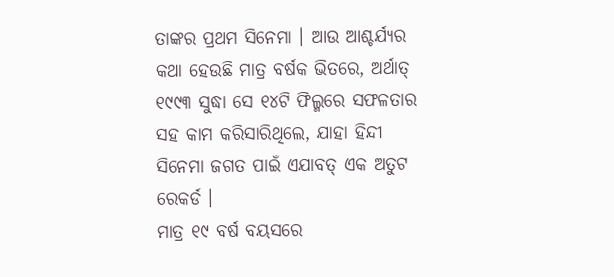ତାଙ୍କର ପ୍ରଥମ ସିନେମା । ଆଉ ଆଶ୍ଚର୍ଯ୍ୟର କଥା ହେଉଛି ମାତ୍ର ବର୍ଷକ ଭିତରେ, ଅର୍ଥାତ୍ ୧୯୯୩ ସୁଦ୍ଧା ସେ ୧୪ଟି ଫିଲ୍ମରେ ସଫଳତାର ସହ କାମ କରିସାରିଥିଲେ, ଯାହା ହିନ୍ଦୀ ସିନେମା ଜଗତ ପାଇଁ ଏଯାବତ୍ ଏକ ଅତୁଟ ରେକର୍ଡ ।
ମାତ୍ର ୧୯ ବର୍ଷ ବୟସରେ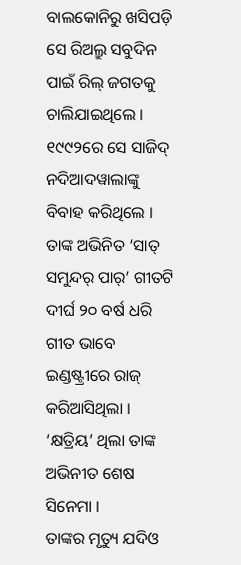ବାଲକୋନିରୁ ଖସିପଡ଼ି ସେ ରିଅଲ୍ରୁ ସବୁଦିନ ପାଇଁ ରିଲ୍ ଜଗତକୁ ଚାଲିଯାଇଥିଲେ । ୧୯୯୨ରେ ସେ ସାଜିଦ୍ ନଦିଆଦୱାଲାଙ୍କୁ ବିବାହ କରିଥିଲେ । ତାଙ୍କ ଅଭିନିତ ‘ସାତ୍ ସମୁନ୍ଦର୍ ପାର୍’ ଗୀତଟି ଦୀର୍ଘ ୨୦ ବର୍ଷ ଧରି ଗୀତ ଭାବେ ଇଣ୍ଡଷ୍ଟ୍ରୀରେ ରାଜ୍ କରିଆସିଥିଲା । ‘କ୍ଷତ୍ରିୟ’ ଥିଲା ତାଙ୍କ ଅଭିନୀତ ଶେଷ ସିନେମା ।
ତାଙ୍କର ମୃତ୍ୟୁ ଯଦିଓ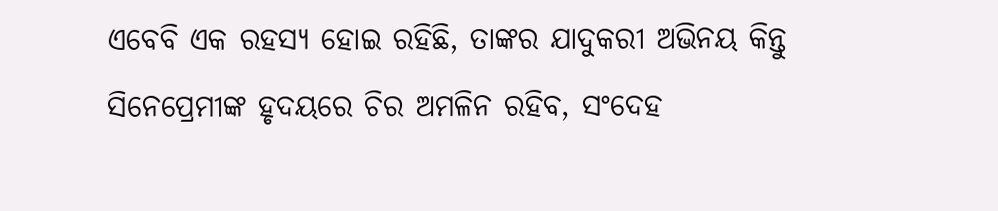ଏବେବି ଏକ ରହସ୍ୟ ହୋଇ ରହିଛି, ତାଙ୍କର ଯାଦୁକରୀ ଅଭିନୟ କିନ୍ତୁ ସିନେପ୍ରେମୀଙ୍କ ହୃଦୟରେ ଚିର ଅମଳିନ ରହିବ, ସଂଦେହ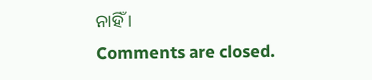ନାହିଁ ।
Comments are closed.